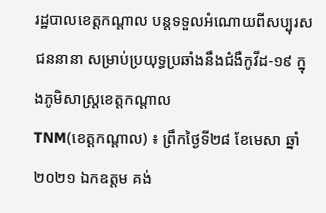រដ្ឋបាលខេត្តកណ្ដាល បន្តទទួលអំណោយពីសប្បុរសជននានា សម្រាប់ប្រយុទ្ធប្រឆាំងនឹងជំងឺកូវីដ-១៩ ក្នុងភូមិសាស្ត្រខេត្តកណ្ដាល
TNM(ខេត្តកណ្ដាល) ៖ ព្រឹកថ្ងៃទី២៨ ខែមេសា ឆ្នាំ២០២១ ឯកឧត្តម គង់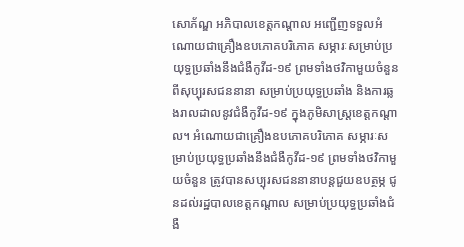សោភ័ណ្ឌ អភិបាលខេត្តកណ្ដាល អញ្ជើញទទួលអំណោយជាគ្រឿងឧបភោគបរិភោគ សម្ភារៈសម្រាប់ប្រយុទ្ធប្រឆាំងនឹងជំងឺកូវីដ-១៩ ព្រមទាំងថវិកាមួយចំនួន ពីសុប្បុរសជននានា សម្រាប់ប្រយុទ្ធប្រឆាំង និងការឆ្លងរាលដាលនូវជំងឺកូវីដ-១៩ ក្នុងភូមិសាស្ត្រខេត្តកណ្ដាល។ អំណោយជាគ្រឿងឧបភោគបរិភោគ សម្ភារៈសម្រាប់ប្រយុទ្ធប្រឆាំងនឹងជំងឺកូវីដ-១៩ ព្រមទាំងថវិកាមួយចំនួន ត្រូវបានសប្បុរសជននានាបន្តជួយឧបត្ថម្ភ ជូនដល់រដ្ឋបាលខេត្តកណ្ដាល សម្រាប់ប្រយុទ្ធប្រឆាំងជំងឺ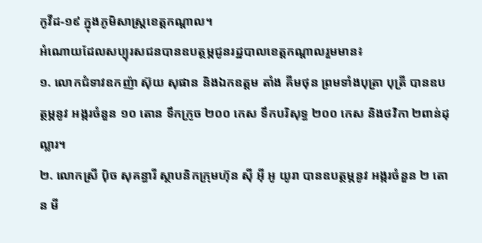កូវីដ-១៩ ក្នុងភូមិសាស្ត្រខេត្តកណ្ដាល។
អំណោយដែលសប្បុរសជនបានឧបត្ថម្ភជូនរដ្ឋបាលខេត្តកណ្ដាលរួមមាន៖
១. លោកជំទាវឧកញ៉ា ស៊ុយ សុផាន និងឯកឧត្តម តាំង គីមថុន ព្រមទាំងបុត្រា បុត្រី បានឧបត្ថម្ភនូវ អង្ករចំនួន ១០ តោន ទឹកក្រូច ២០០ កេស ទឹកបរិសុទ្ធ ២០០ កេស និងថវិកា ២ពាន់ដុល្លារ។
២. លោកស្រី ប៉ិច សុគន្ធារី ស្ថាបនិកក្រុមហ៊ុន ស៊ី អ៊ី អូ យូរា បានឧបត្ថម្ភនូវ អង្ករចំនួន ២ តោន មី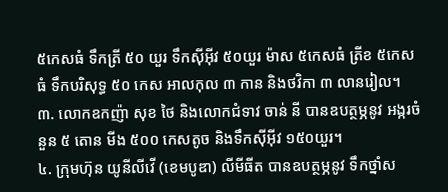៥កេសធំ ទឹកត្រី ៥០ យួរ ទឹកស៊ីអ៊ីវ ៥០យួរ ម៉ាស ៥កេសធំ ត្រីខ ៥កេសធំ ទឹកបរិសុទ្ធ ៥០ កេស អាលកុល ៣ កាន និងថវិកា ៣ លានរៀល។
៣. លោកឧកញ៉ា សុខ ថៃ និងលោកជំទាវ ចាន់ នី បានឧបត្ថម្ភនូវ អង្ករចំនួន ៥ តោន មីង ៥០០ កេសតូច និងទឹកស៊ីអ៊ីវ ១៥០យួរ។
៤. ក្រុមហ៊ុន យូនីលីវើ (ខេមបូឌា) លីមីធីត បានឧបត្ថម្ភនូវ ទឹកថ្នាំស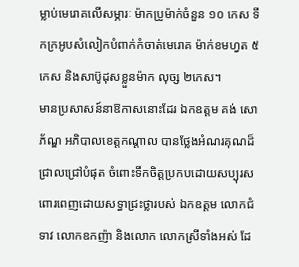ម្លាប់មេរោគលើសម្ភារៈ ម៉ាកប្រូម៉ាក់ចំនួន ១០ កេស ទឹកក្រអូបសំលៀកបំពាក់កំចាត់មេរោគ ម៉ាក់ខមហ្វត ៥កេស និងសាប៊ូដុសខ្លួនម៉ាក លុច្ស ២កេស។
មានប្រសាសន៍នាឱកាសនោះដែរ ឯកឧត្តម គង់ សោភ័ណ្ឌ អភិបាលខេត្តកណ្ដាល បានថ្លែងអំណរគុណដ៏ជ្រាលជ្រៅបំផុត ចំពោះទឹកចិត្តប្រកបដោយសប្បុរស ពោរពេញដោយសទ្ធាជ្រះថ្លារបស់ ឯកឧត្តម លោកជំទាវ លោកឧកញ៉ា និងលោក លោកស្រីទាំងអស់ ដែ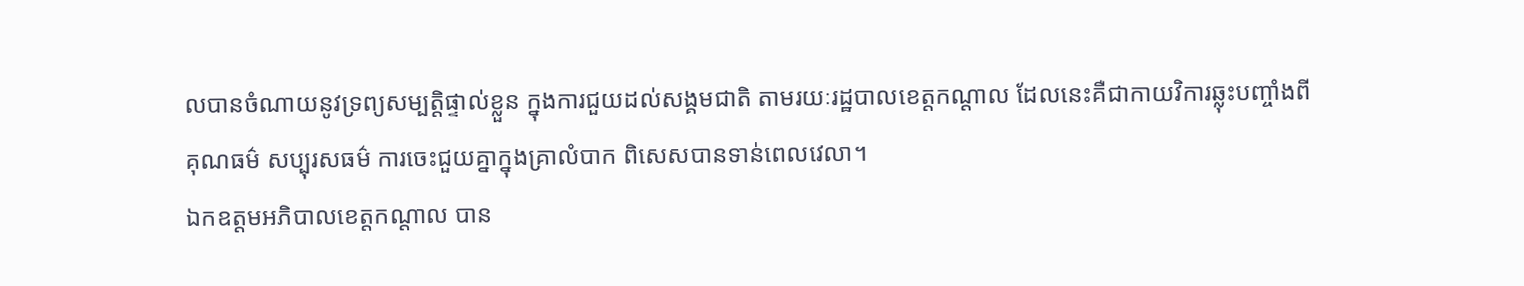លបានចំណាយនូវទ្រព្យសម្បត្តិផ្ទាល់ខ្លួន ក្នុងការជួយដល់សង្គមជាតិ តាមរយៈរដ្ឋបាលខេត្តកណ្ដាល ដែលនេះគឺជាកាយវិការឆ្លុះបញ្ចាំងពី គុណធម៌ សប្បុរសធម៌ ការចេះជួយគ្នាក្នុងគ្រាលំបាក ពិសេសបានទាន់ពេលវេលា។
ឯកឧត្តមអភិបាលខេត្តកណ្ដាល បាន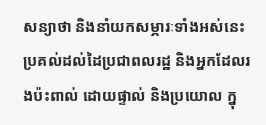សន្យាថា និងនាំយកសម្ភារៈទាំងអស់នេះ ប្រគល់ដល់ដៃប្រជាពលរដ្ឋ និងអ្នកដែលរងប៉ះពាល់ ដោយផ្ទាល់ និងប្រយោល ក្នុ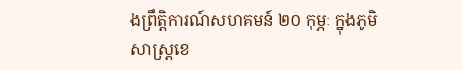ងព្រឹត្តិការណ៍សហគមន៍ ២០ កុម្ភៈ ក្នុងភូមិសាស្ត្រខេ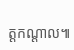ត្តកណ្ដាល៕